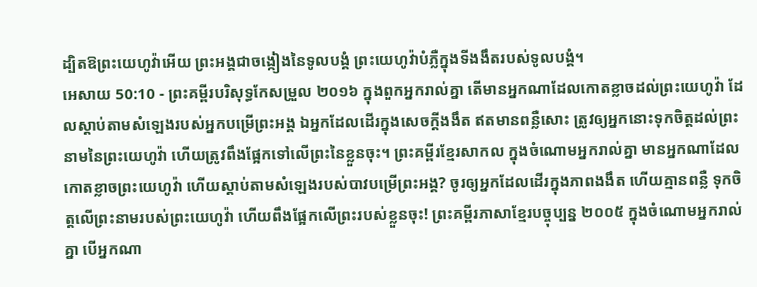ដ្បិតឱព្រះយេហូវ៉ាអើយ ព្រះអង្គជាចង្កៀងនៃទូលបង្គំ ព្រះយេហូវ៉ាបំភ្លឺក្នុងទីងងឹតរបស់ទូលបង្គំ។
អេសាយ 50:10 - ព្រះគម្ពីរបរិសុទ្ធកែសម្រួល ២០១៦ ក្នុងពួកអ្នករាល់គ្នា តើមានអ្នកណាដែលកោតខ្លាចដល់ព្រះយេហូវ៉ា ដែលស្តាប់តាមសំឡេងរបស់អ្នកបម្រើព្រះអង្គ ឯអ្នកដែលដើរក្នុងសេចក្ដីងងឹត ឥតមានពន្លឺសោះ ត្រូវឲ្យអ្នកនោះទុកចិត្តដល់ព្រះនាមនៃព្រះយេហូវ៉ា ហើយត្រូវពឹងផ្អែកទៅលើព្រះនៃខ្លួនចុះ។ ព្រះគម្ពីរខ្មែរសាកល ក្នុងចំណោមអ្នករាល់គ្នា មានអ្នកណាដែលកោតខ្លាចព្រះយេហូវ៉ា ហើយស្ដាប់តាមសំឡេងរបស់បាវបម្រើព្រះអង្គ? ចូរឲ្យអ្នកដែលដើរក្នុងភាពងងឹត ហើយគ្មានពន្លឺ ទុកចិត្តលើព្រះនាមរបស់ព្រះយេហូវ៉ា ហើយពឹងផ្អែកលើព្រះរបស់ខ្លួនចុះ! ព្រះគម្ពីរភាសាខ្មែរបច្ចុប្បន្ន ២០០៥ ក្នុងចំណោមអ្នករាល់គ្នា បើអ្នកណា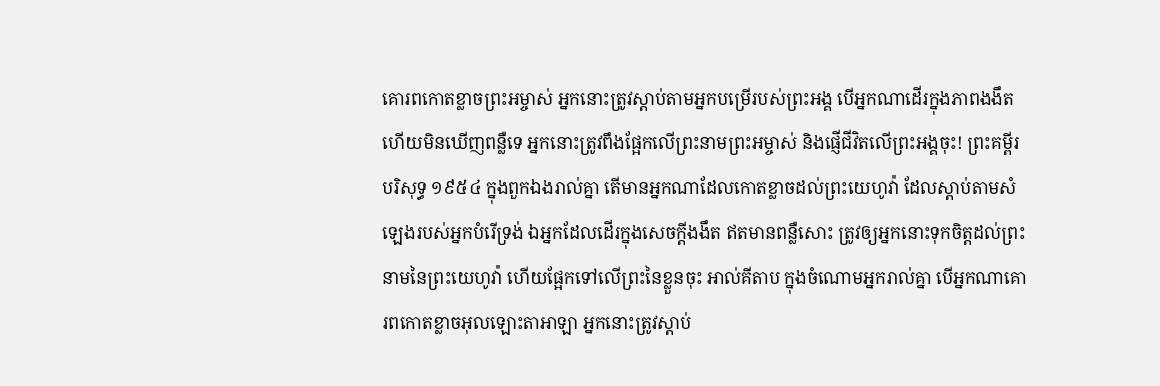គោរពកោតខ្លាចព្រះអម្ចាស់ អ្នកនោះត្រូវស្ដាប់តាមអ្នកបម្រើរបស់ព្រះអង្គ បើអ្នកណាដើរក្នុងភាពងងឹត ហើយមិនឃើញពន្លឺទេ អ្នកនោះត្រូវពឹងផ្អែកលើព្រះនាមព្រះអម្ចាស់ និងផ្ញើជីវិតលើព្រះអង្គចុះ! ព្រះគម្ពីរបរិសុទ្ធ ១៩៥៤ ក្នុងពួកឯងរាល់គ្នា តើមានអ្នកណាដែលកោតខ្លាចដល់ព្រះយេហូវ៉ា ដែលស្តាប់តាមសំឡេងរបស់អ្នកបំរើទ្រង់ ឯអ្នកដែលដើរក្នុងសេចក្ដីងងឹត ឥតមានពន្លឺសោះ ត្រូវឲ្យអ្នកនោះទុកចិត្តដល់ព្រះនាមនៃព្រះយេហូវ៉ា ហើយផ្អែកទៅលើព្រះនៃខ្លួនចុះ អាល់គីតាប ក្នុងចំណោមអ្នករាល់គ្នា បើអ្នកណាគោរពកោតខ្លាចអុលឡោះតាអាឡា អ្នកនោះត្រូវស្ដាប់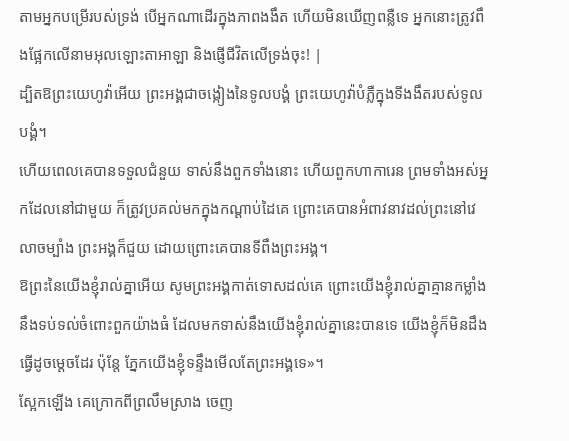តាមអ្នកបម្រើរបស់ទ្រង់ បើអ្នកណាដើរក្នុងភាពងងឹត ហើយមិនឃើញពន្លឺទេ អ្នកនោះត្រូវពឹងផ្អែកលើនាមអុលឡោះតាអាឡា និងផ្ញើជីវិតលើទ្រង់ចុះ! |
ដ្បិតឱព្រះយេហូវ៉ាអើយ ព្រះអង្គជាចង្កៀងនៃទូលបង្គំ ព្រះយេហូវ៉ាបំភ្លឺក្នុងទីងងឹតរបស់ទូលបង្គំ។
ហើយពេលគេបានទទួលជំនួយ ទាស់នឹងពួកទាំងនោះ ហើយពួកហាការេន ព្រមទាំងអស់អ្នកដែលនៅជាមួយ ក៏ត្រូវប្រគល់មកក្នុងកណ្ដាប់ដៃគេ ព្រោះគេបានអំពាវនាវដល់ព្រះនៅវេលាចម្បាំង ព្រះអង្គក៏ជួយ ដោយព្រោះគេបានទីពឹងព្រះអង្គ។
ឱព្រះនៃយើងខ្ញុំរាល់គ្នាអើយ សូមព្រះអង្គកាត់ទោសដល់គេ ព្រោះយើងខ្ញុំរាល់គ្នាគ្មានកម្លាំងនឹងទប់ទល់ចំពោះពួកយ៉ាងធំ ដែលមកទាស់នឹងយើងខ្ញុំរាល់គ្នានេះបានទេ យើងខ្ញុំក៏មិនដឹងធ្វើដូចម្តេចដែរ ប៉ុន្តែ ភ្នែកយើងខ្ញុំទន្ទឹងមើលតែព្រះអង្គទេ»។
ស្អែកឡើង គេក្រោកពីព្រលឹមស្រាង ចេញ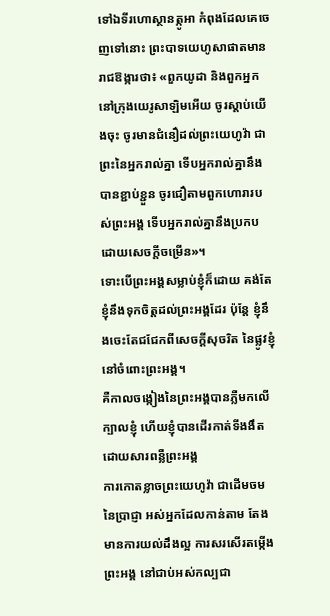ទៅឯទីរហោស្ថានត្កូអា កំពុងដែលគេចេញទៅនោះ ព្រះបាទយេហូសាផាតមានរាជឱង្ការថា៖ «ពួកយូដា និងពួកអ្នកនៅក្រុងយេរូសាឡិមអើយ ចូរស្តាប់យើងចុះ ចូរមានជំនឿដល់ព្រះយេហូវ៉ា ជាព្រះនៃអ្នករាល់គ្នា ទើបអ្នករាល់គ្នានឹងបានខ្ជាប់ខ្ជួន ចូរជឿតាមពួកហោរារបស់ព្រះអង្គ ទើបអ្នករាល់គ្នានឹងប្រកបដោយសេចក្ដីចម្រើន»។
ទោះបើព្រះអង្គសម្លាប់ខ្ញុំក៏ដោយ គង់តែខ្ញុំនឹងទុកចិត្តដល់ព្រះអង្គដែរ ប៉ុន្តែ ខ្ញុំនឹងចេះតែជជែកពីសេចក្ដីសុចរិត នៃផ្លូវខ្ញុំនៅចំពោះព្រះអង្គ។
គឺកាលចង្កៀងនៃព្រះអង្គបានភ្លឺមកលើក្បាលខ្ញុំ ហើយខ្ញុំបានដើរកាត់ទីងងឹតដោយសារពន្លឺព្រះអង្គ
ការកោតខ្លាចព្រះយេហូវ៉ា ជាដើមចមនៃប្រាជ្ញា អស់អ្នកដែលកាន់តាម តែងមានការយល់ដឹងល្អ ការសរសើរតម្កើងព្រះអង្គ នៅជាប់អស់កល្បជា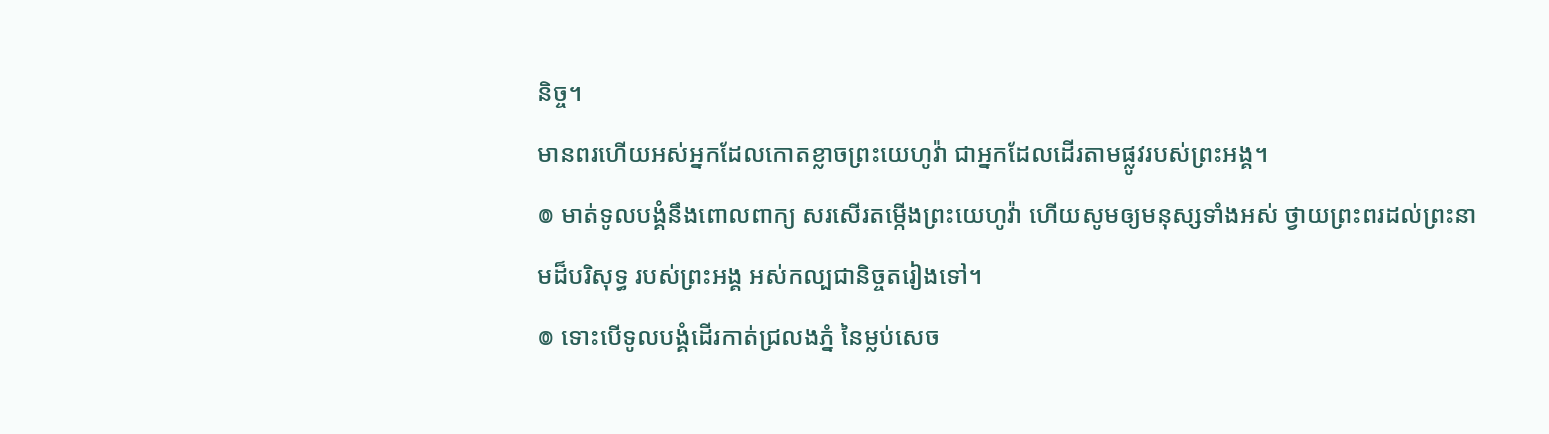និច្ច។
មានពរហើយអស់អ្នកដែលកោតខ្លាចព្រះយេហូវ៉ា ជាអ្នកដែលដើរតាមផ្លូវរបស់ព្រះអង្គ។
៙ មាត់ទូលបង្គំនឹងពោលពាក្យ សរសើរតម្កើងព្រះយេហូវ៉ា ហើយសូមឲ្យមនុស្សទាំងអស់ ថ្វាយព្រះពរដល់ព្រះនាមដ៏បរិសុទ្ធ របស់ព្រះអង្គ អស់កល្បជានិច្ចតរៀងទៅ។
៙ ទោះបើទូលបង្គំដើរកាត់ជ្រលងភ្នំ នៃម្លប់សេច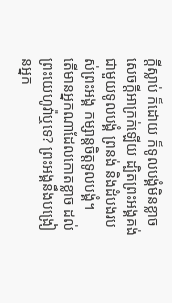ក្ដីស្លាប់ ក៏ដោយ ក៏ទូលបង្គំមិនខ្លាចសេចក្ដីអាក្រក់ឡើយ ដ្បិតព្រះអង្គគង់ជាមួយទូលបង្គំ ព្រនង់ និងដំបងរបស់ព្រះអង្គ កម្សាន្តចិត្តទូលបង្គំ។
តើមានអ្នកណាដែលកោតខ្លាច ដល់ព្រះយេហូវ៉ាឬទេ? ព្រះអង្គនឹងបង្រៀនអ្នក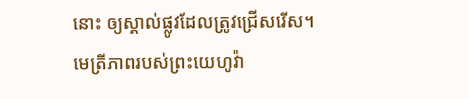នោះ ឲ្យស្គាល់ផ្លូវដែលត្រូវជ្រើសរើស។
មេត្រីភាពរបស់ព្រះយេហូវ៉ា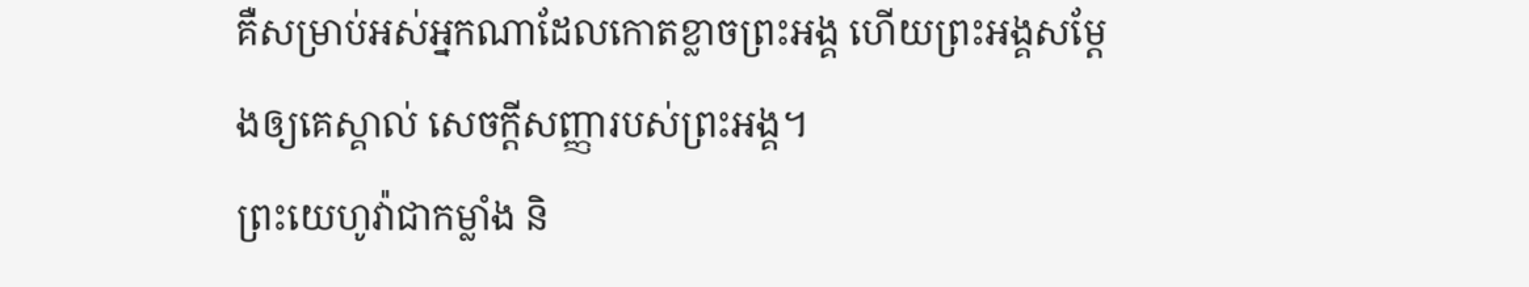គឺសម្រាប់អស់អ្នកណាដែលកោតខ្លាចព្រះអង្គ ហើយព្រះអង្គសម្ដែងឲ្យគេស្គាល់ សេចក្ដីសញ្ញារបស់ព្រះអង្គ។
ព្រះយេហូវ៉ាជាកម្លាំង និ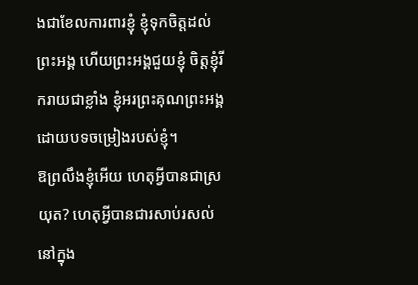ងជាខែលការពារខ្ញុំ ខ្ញុំទុកចិត្តដល់ព្រះអង្គ ហើយព្រះអង្គជួយខ្ញុំ ចិត្តខ្ញុំរីករាយជាខ្លាំង ខ្ញុំអរព្រះគុណព្រះអង្គ ដោយបទចម្រៀងរបស់ខ្ញុំ។
ឱព្រលឹងខ្ញុំអើយ ហេតុអ្វីបានជាស្រយុត? ហេតុអ្វីបានជារសាប់រសល់នៅក្នុង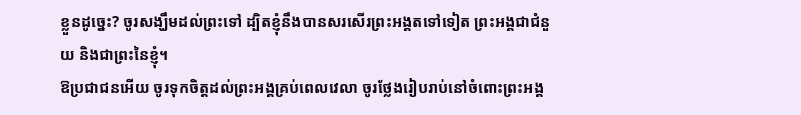ខ្លួនដូច្នេះ? ចូរសង្ឃឹមដល់ព្រះទៅ ដ្បិតខ្ញុំនឹងបានសរសើរព្រះអង្គតទៅទៀត ព្រះអង្គជាជំនួយ និងជាព្រះនៃខ្ញុំ។
ឱប្រជាជនអើយ ចូរទុកចិត្តដល់ព្រះអង្គគ្រប់ពេលវេលា ចូរថ្លែងរៀបរាប់នៅចំពោះព្រះអង្គ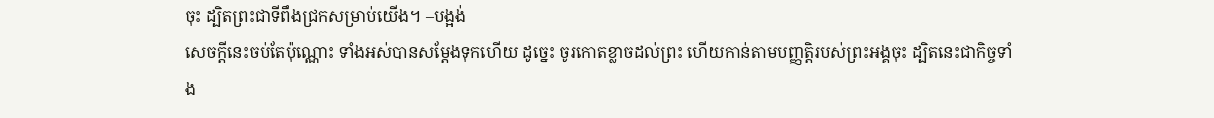ចុះ ដ្បិតព្រះជាទីពឹងជ្រកសម្រាប់យើង។ –បង្អង់
សេចក្ដីនេះចប់តែប៉ុណ្ណោះ ទាំងអស់បានសម្ដែងទុកហើយ ដូច្នេះ ចូរកោតខ្លាចដល់ព្រះ ហើយកាន់តាមបញ្ញត្តិរបស់ព្រះអង្គចុះ ដ្បិតនេះជាកិច្ចទាំង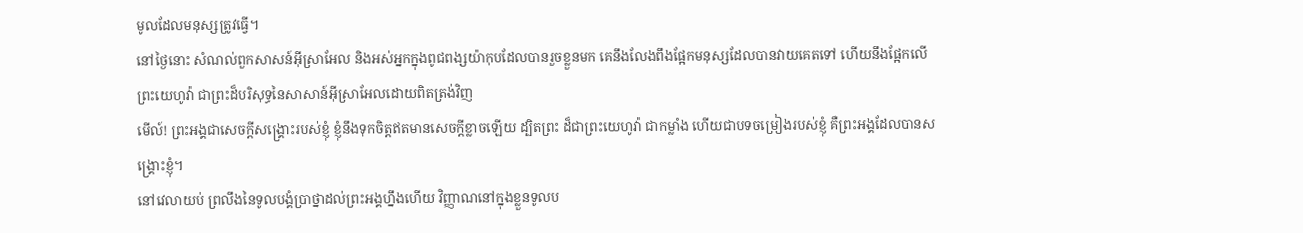មូលដែលមនុស្សត្រូវធ្វើ។
នៅថ្ងៃនោះ សំណល់ពួកសាសន៍អ៊ីស្រាអែល និងអស់អ្នកក្នុងពូជពង្សយ៉ាកុបដែលបានរួចខ្លួនមក គេនឹងលែងពឹងផ្អែកមនុស្សដែលបានវាយគេតទៅ ហើយនឹងផ្អែកលើព្រះយេហូវ៉ា ជាព្រះដ៏បរិសុទ្ធនៃសាសាន៍អ៊ីស្រាអែលដោយពិតត្រង់វិញ
មើល៍! ព្រះអង្គជាសេចក្ដីសង្គ្រោះរបស់ខ្ញុំ ខ្ញុំនឹងទុកចិត្តឥតមានសេចក្ដីខ្លាចឡើយ ដ្បិតព្រះ ដ៏ជាព្រះយេហូវ៉ា ជាកម្លាំង ហើយជាបទចម្រៀងរបស់ខ្ញុំ គឺព្រះអង្គដែលបានសង្គ្រោះខ្ញុំ។
នៅវេលាយប់ ព្រលឹងនៃទូលបង្គំប្រាថ្នាដល់ព្រះអង្គហ្នឹងហើយ វិញ្ញាណនៅក្នុងខ្លួនទូលប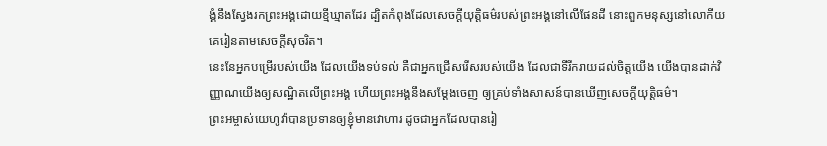ង្គំនឹងស្វែងរកព្រះអង្គដោយខ្មីឃ្មាតដែរ ដ្បិតកំពុងដែលសេចក្ដីយុត្តិធម៌របស់ព្រះអង្គនៅលើផែនដី នោះពួកមនុស្សនៅលោកីយ គេរៀនតាមសេចក្ដីសុចរិត។
នេះនែអ្នកបម្រើរបស់យើង ដែលយើងទប់ទល់ គឺជាអ្នកជ្រើសរើសរបស់យើង ដែលជាទីរីករាយដល់ចិត្តយើង យើងបានដាក់វិញ្ញាណយើងឲ្យសណ្ឋិតលើព្រះអង្គ ហើយព្រះអង្គនឹងសម្ដែងចេញ ឲ្យគ្រប់ទាំងសាសន៍បានឃើញសេចក្ដីយុត្តិធម៌។
ព្រះអម្ចាស់យេហូវ៉ាបានប្រទានឲ្យខ្ញុំមានវោហារ ដូចជាអ្នកដែលបានរៀ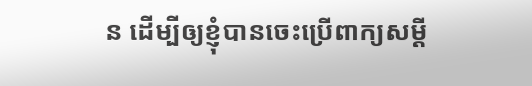ន ដើម្បីឲ្យខ្ញុំបានចេះប្រើពាក្យសម្ដី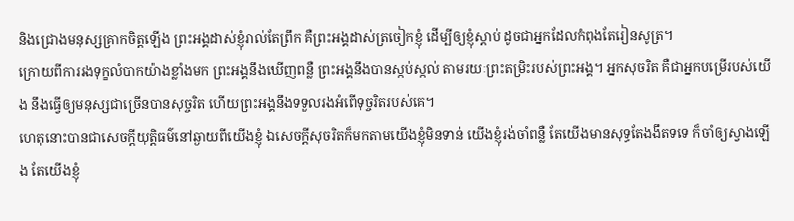និងជ្រោងមនុស្សគ្រាកចិត្តឡើង ព្រះអង្គដាស់ខ្ញុំរាល់តែព្រឹក គឺព្រះអង្គដាស់ត្រចៀកខ្ញុំ ដើម្បីឲ្យខ្ញុំស្តាប់ ដូចជាអ្នកដែលកំពុងតែរៀនសូត្រ។
ក្រោយពីការរងទុក្ខលំបាកយ៉ាងខ្លាំងមក ព្រះអង្គនឹងឃើញពន្លឺ ព្រះអង្គនឹងបានស្កប់ស្កល់ តាមរយៈព្រះតម្រិះរបស់ព្រះអង្គ។ អ្នកសុចរិត គឺជាអ្នកបម្រើរបស់យើង នឹងធ្វើឲ្យមនុស្សជាច្រើនបានសុច្ចរិត ហើយព្រះអង្គនឹងទទួលរងអំពើទុច្ចរិតរបស់គេ។
ហេតុនោះបានជាសេចក្ដីយុត្តិធម៌នៅឆ្ងាយពីយើងខ្ញុំ ឯសេចក្ដីសុចរិតក៏មកតាមយើងខ្ញុំមិនទាន់ យើងខ្ញុំរង់ចាំពន្លឺ តែយើងមានសុទ្ធតែងងឹតទទេ ក៏ចាំឲ្យស្វាងឡើង តែយើងខ្ញុំ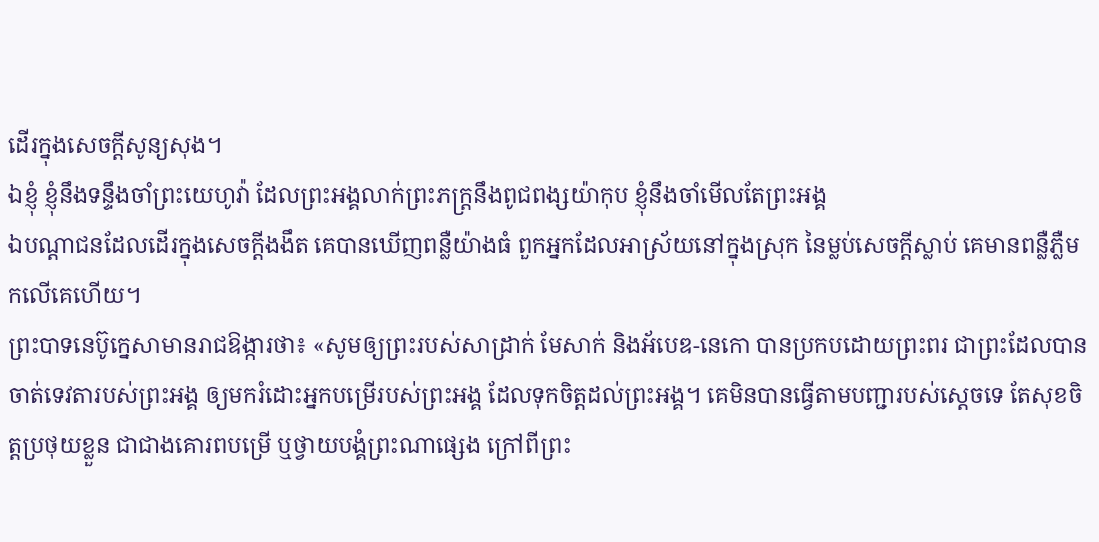ដើរក្នុងសេចក្ដីសូន្យសុង។
ឯខ្ញុំ ខ្ញុំនឹងទន្ទឹងចាំព្រះយេហូវ៉ា ដែលព្រះអង្គលាក់ព្រះភក្ត្រនឹងពូជពង្សយ៉ាកុប ខ្ញុំនឹងចាំមើលតែព្រះអង្គ
ឯបណ្ដាជនដែលដើរក្នុងសេចក្ដីងងឹត គេបានឃើញពន្លឺយ៉ាងធំ ពួកអ្នកដែលអាស្រ័យនៅក្នុងស្រុក នៃម្លប់សេចក្ដីស្លាប់ គេមានពន្លឺភ្លឺមកលើគេហើយ។
ព្រះបាទនេប៊ូក្នេសាមានរាជឱង្ការថា៖ «សូមឲ្យព្រះរបស់សាដ្រាក់ មែសាក់ និងអ័បេឌ-នេកោ បានប្រកបដោយព្រះពរ ជាព្រះដែលបានចាត់ទេវតារបស់ព្រះអង្គ ឲ្យមករំដោះអ្នកបម្រើរបស់ព្រះអង្គ ដែលទុកចិត្តដល់ព្រះអង្គ។ គេមិនបានធ្វើតាមបញ្ជារបស់ស្តេចទេ តែសុខចិត្តប្រថុយខ្លួន ជាជាងគោរពបម្រើ ឬថ្វាយបង្គំព្រះណាផ្សេង ក្រៅពីព្រះ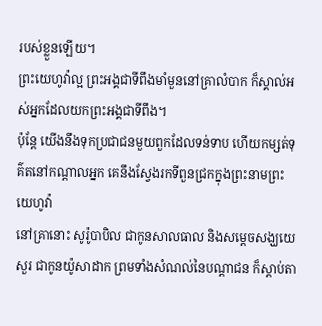របស់ខ្លួនឡើយ។
ព្រះយេហូវ៉ាល្អ ព្រះអង្គជាទីពឹងមាំមួននៅគ្រាលំបាក ក៏ស្គាល់អស់អ្នកដែលយកព្រះអង្គជាទីពឹង។
ប៉ុន្ដែ យើងនឹងទុកប្រជាជនមួយពួកដែលទន់ទាប ហើយកម្សត់ទុគ៌តនៅកណ្ដាលអ្នក គេនឹងស្វែងរកទីពួនជ្រកក្នុងព្រះនាមព្រះយេហូវ៉ា
នៅគ្រានោះ សូរ៉ូបាបិល ជាកូនសាលធាល និងសម្ដេចសង្ឃយេសួរ ជាកូនយ៉ូសាដាក ព្រមទាំងសំណល់នៃបណ្ដាជន ក៏ស្តាប់តា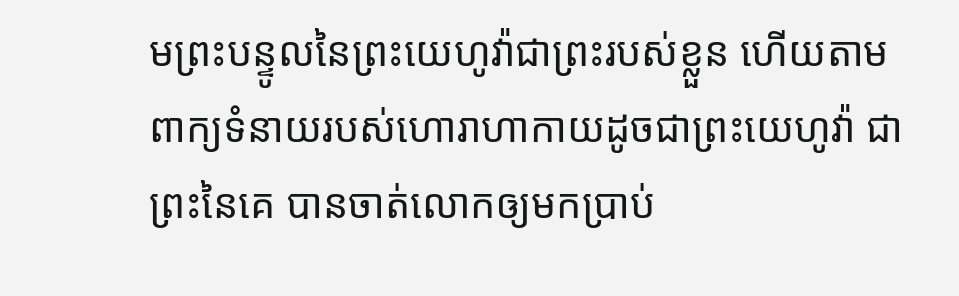មព្រះបន្ទូលនៃព្រះយេហូវ៉ាជាព្រះរបស់ខ្លួន ហើយតាមពាក្យទំនាយរបស់ហោរាហាកាយដូចជាព្រះយេហូវ៉ា ជាព្រះនៃគេ បានចាត់លោកឲ្យមកប្រាប់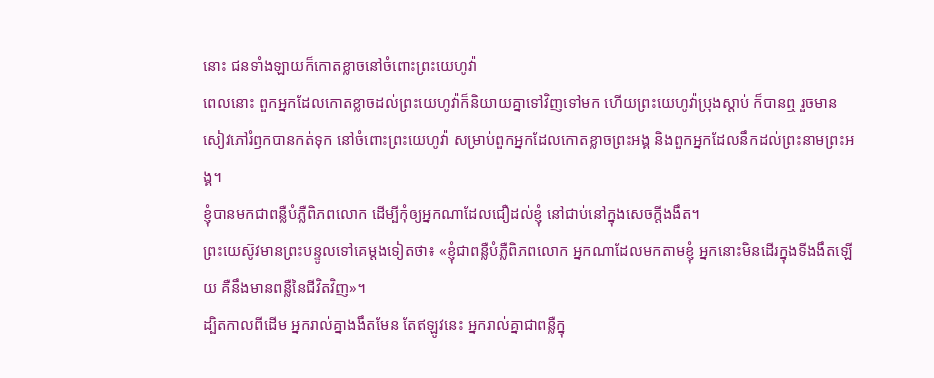នោះ ជនទាំងឡាយក៏កោតខ្លាចនៅចំពោះព្រះយេហូវ៉ា
ពេលនោះ ពួកអ្នកដែលកោតខ្លាចដល់ព្រះយេហូវ៉ាក៏និយាយគ្នាទៅវិញទៅមក ហើយព្រះយេហូវ៉ាប្រុងស្តាប់ ក៏បានឮ រួចមានសៀវភៅរំឭកបានកត់ទុក នៅចំពោះព្រះយេហូវ៉ា សម្រាប់ពួកអ្នកដែលកោតខ្លាចព្រះអង្គ និងពួកអ្នកដែលនឹកដល់ព្រះនាមព្រះអង្គ។
ខ្ញុំបានមកជាពន្លឺបំភ្លឺពិភពលោក ដើម្បីកុំឲ្យអ្នកណាដែលជឿដល់ខ្ញុំ នៅជាប់នៅក្នុងសេចក្តីងងឹត។
ព្រះយេស៊ូវមានព្រះបន្ទូលទៅគេម្តងទៀតថា៖ «ខ្ញុំជាពន្លឺបំភ្លឺពិភពលោក អ្នកណាដែលមកតាមខ្ញុំ អ្នកនោះមិនដើរក្នុងទីងងឹតឡើយ គឺនឹងមានពន្លឺនៃជីវិតវិញ»។
ដ្បិតកាលពីដើម អ្នករាល់គ្នាងងឹតមែន តែឥឡូវនេះ អ្នករាល់គ្នាជាពន្លឺក្នុ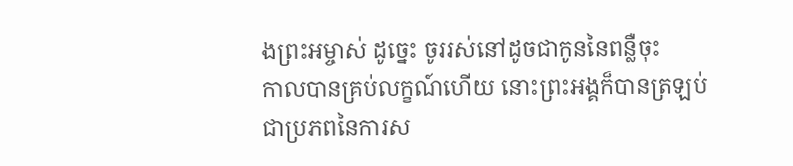ងព្រះអម្ចាស់ ដូច្នេះ ចូររស់នៅដូចជាកូននៃពន្លឺចុះ
កាលបានគ្រប់លក្ខណ៍ហើយ នោះព្រះអង្គក៏បានត្រឡប់ជាប្រភពនៃការស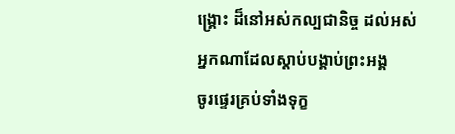ង្គ្រោះ ដ៏នៅអស់កល្បជានិច្ច ដល់អស់អ្នកណាដែលស្តាប់បង្គាប់ព្រះអង្គ
ចូរផ្ទេរគ្រប់ទាំងទុក្ខ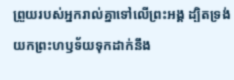ព្រួយរបស់អ្នករាល់គ្នាទៅលើព្រះអង្គ ដ្បិតទ្រង់យកព្រះហឫទ័យទុកដាក់នឹង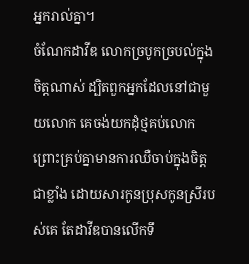អ្នករាល់គ្នា។
ចំណែកដាវីឌ លោកច្របូកច្របល់ក្នុងចិត្តណាស់ ដ្បិតពួកអ្នកដែលនៅជាមួយលោក គេចង់យកដុំថ្មគប់លោក ព្រោះគ្រប់គ្នាមានការឈឺចាប់ក្នុងចិត្តជាខ្លាំង ដោយសារកូនប្រុសកូនស្រីរបស់គេ តែដាវីឌបានលើកទឹ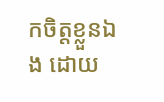កចិត្តខ្លួនឯង ដោយ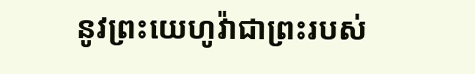នូវព្រះយេហូវ៉ាជាព្រះរបស់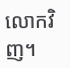លោកវិញ។